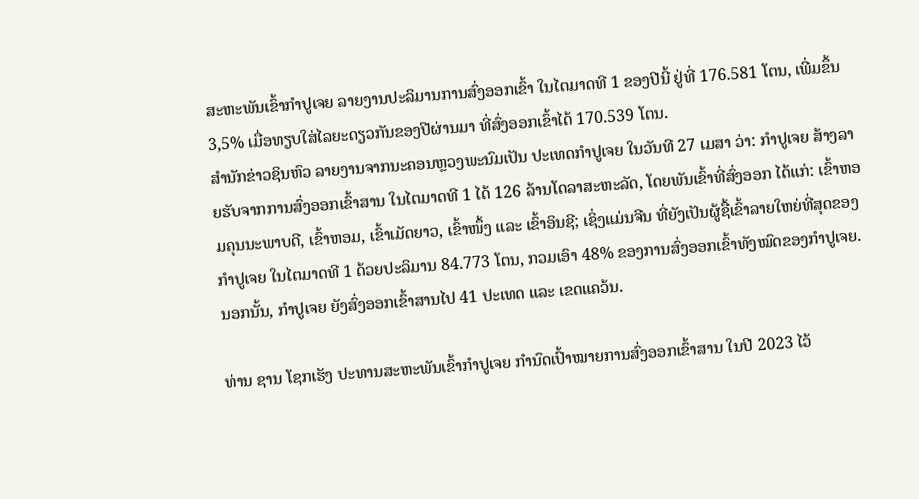ສະຫະພັນເຂົ້າກຳປູເຈຍ ລາຍງານປະລິມານການສົ່ງອອກເຂົ້າ ໃນໄຕມາດທີ 1 ຂອງປີນີ້ ຢູ່ທີ່ 176.581 ໂຕນ, ເພີ່ມຂຶ້ນ 3,5% ເມື່ອທຽບໃສ່ໄລຍະດຽວກັນຂອງປີຜ່ານມາ ທີ່ສົ່ງອອກເຂົ້າໄດ້ 170.539 ໂຕນ.
ສຳນັກຂ່າວຊິນຫົວ ລາຍງານຈາກນະຄອນຫຼວງພະນົມເປັນ ປະເທດກຳປູເຈຍ ໃນວັນທີ 27 ເມສາ ວ່າ: ກຳປູເຈຍ ສ້າງລາຍຮັບຈາກການສົ່ງອອກເຂົ້າສານ ໃນໄຕມາດທີ 1 ໄດ້ 126 ລ້ານໂດລາສະຫະລັດ, ໂດຍພັນເຂົ້າທີ່ສົ່ງອອກ ໄດ້ແກ່: ເຂົ້າຫອມຄຸນນະພາບດີ, ເຂົ້າຫອມ, ເຂົ້າເມັດຍາວ, ເຂົ້າໜຶ້ງ ແລະ ເຂົ້າອິນຊີ; ເຊິ່ງແມ່ນຈີນ ທີ່ຍັງເປັນຜູ້ຊື້ເຂົ້າລາຍໃຫຍ່ທີ່ສຸດຂອງກຳປູເຈຍ ໃນໄຕມາດທີ 1 ດ້ວຍປະລິມານ 84.773 ໂຕນ, ກວມເອົາ 48% ຂອງການສົ່ງອອກເຂົ້າທັງໝົດຂອງກຳປູເຈຍ. ນອກນັ້ນ, ກຳປູເຈຍ ຍັງສົ່ງອອກເຂົ້າສານໄປ 41 ປະເທດ ແລະ ເຂດແຄວ້ນ.

ທ່ານ ຊານ ໂຊກເຮັງ ປະທານສະຫະພັນເຂົ້າກຳປູເຈຍ ກຳນົດເປົ້າໝາຍການສົ່ງອອກເຂົ້າສານ ໃນປີ 2023 ໄວ້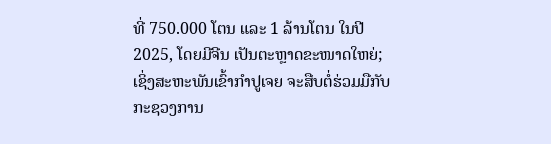ທີ່ 750.000 ໂຕນ ແລະ 1 ລ້ານໂຕນ ໃນປີ 2025, ໂດຍມີຈີນ ເປັນຕະຫຼາດຂະໜາດໃຫຍ່; ເຊິ່ງສະຫະພັນເຂົ້າກຳປູເຈຍ ຈະສືບຕໍ່ຮ່ວມມືກັບ ກະຊວງການ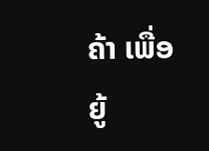ຄ້າ ເພື່ອຍູ້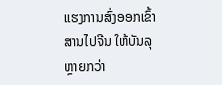ແຮງການສົ່ງອອກເຂົ້າສານໄປຈີນ ໃຫ້ບັນລຸຫຼາຍກວ່າ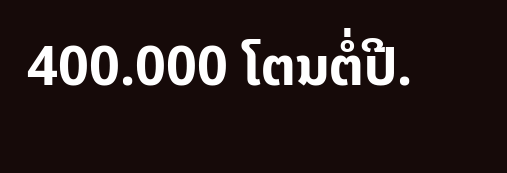400.000 ໂຕນຕໍ່ປີ.